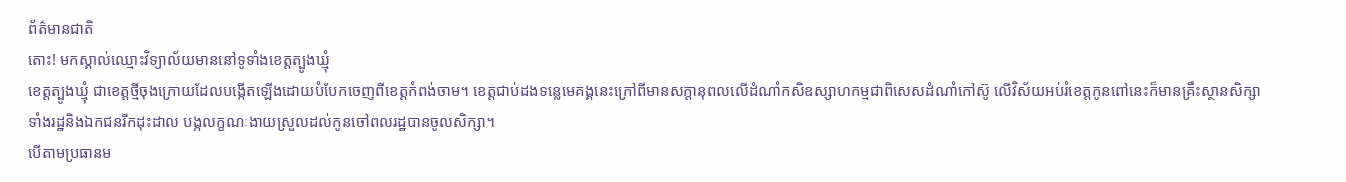ព័ត៌មានជាតិ
តោះ! មកស្គាល់ឈ្មោះវិទ្យាល័យមាននៅទូទាំងខេត្តត្បូងឃ្មុំ
ខេត្តត្បូងឃ្មុំ ជាខេត្តថ្មីចុងក្រោយដែលបង្កើតឡើងដោយបំបែកចេញពីខេត្តកំពង់ចាម។ ខេត្តជាប់ដងទន្លេមេគង្គនេះក្រៅពីមានសក្តានុពលលើដំណាំកសិឧស្សាហកម្មជាពិសេសដំណាំកៅស៊ូ លើវិស័យអប់រំខេត្តកូនពៅនេះក៏មានគ្រឹះស្ថានសិក្សាទាំងរដ្ឋនិងឯកជនរីកដុះដាល បង្កលក្ខណៈងាយស្រួលដល់កូនចៅពលរដ្ឋបានចូលសិក្សា។
បើតាមប្រធានម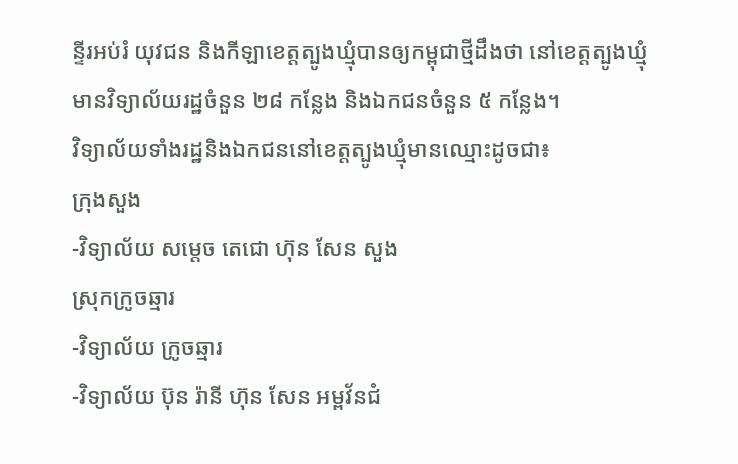ន្ទីរអប់រំ យុវជន និងកីឡាខេត្តត្បូងឃ្មុំបានឲ្យកម្ពុជាថ្មីដឹងថា នៅខេត្តត្បូងឃ្មុំមានវិទ្យាល័យរដ្ឋចំនួន ២៨ កន្លែង និងឯកជនចំនួន ៥ កន្លែង។
វិទ្យាល័យទាំងរដ្ឋនិងឯកជននៅខេត្តត្បូងឃ្មុំមានឈ្មោះដូចជា៖
ក្រុងសួង
-វិទ្យាល័យ សម្តេច តេជោ ហ៊ុន សែន សួង
ស្រុកក្រូចឆ្មារ
-វិទ្យាល័យ ក្រូចឆ្មារ
-វិទ្យាល័យ ប៊ុន រ៉ានី ហ៊ុន សែន អម្ពវ័នជំ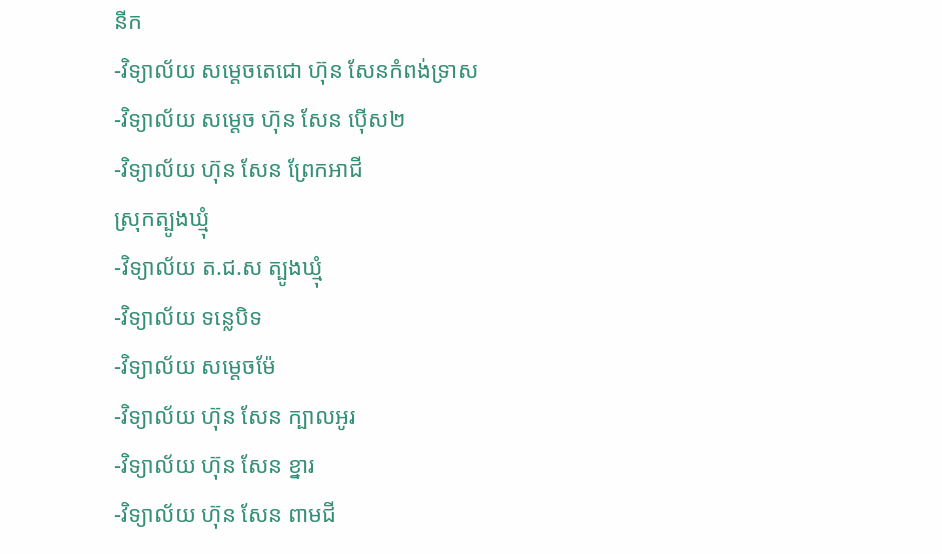នីក
-វិទ្យាល័យ សម្តេចតេជោ ហ៊ុន សែនកំពង់ទ្រាស
-វិទ្យាល័យ សម្តេច ហ៊ុន សែន ប៉ើស២
-វិទ្យាល័យ ហ៊ុន សែន ព្រែកអាជី
ស្រុកត្បូងឃ្មុំ
-វិទ្យាល័យ ត.ជ.ស ត្បូងឃ្មុំ
-វិទ្យាល័យ ទន្លេបិទ
-វិទ្យាល័យ សម្តេចម៉ែ
-វិទ្យាល័យ ហ៊ុន សែន ក្បាលអូរ
-វិទ្យាល័យ ហ៊ុន សែន ខ្នារ
-វិទ្យាល័យ ហ៊ុន សែន ពាមជី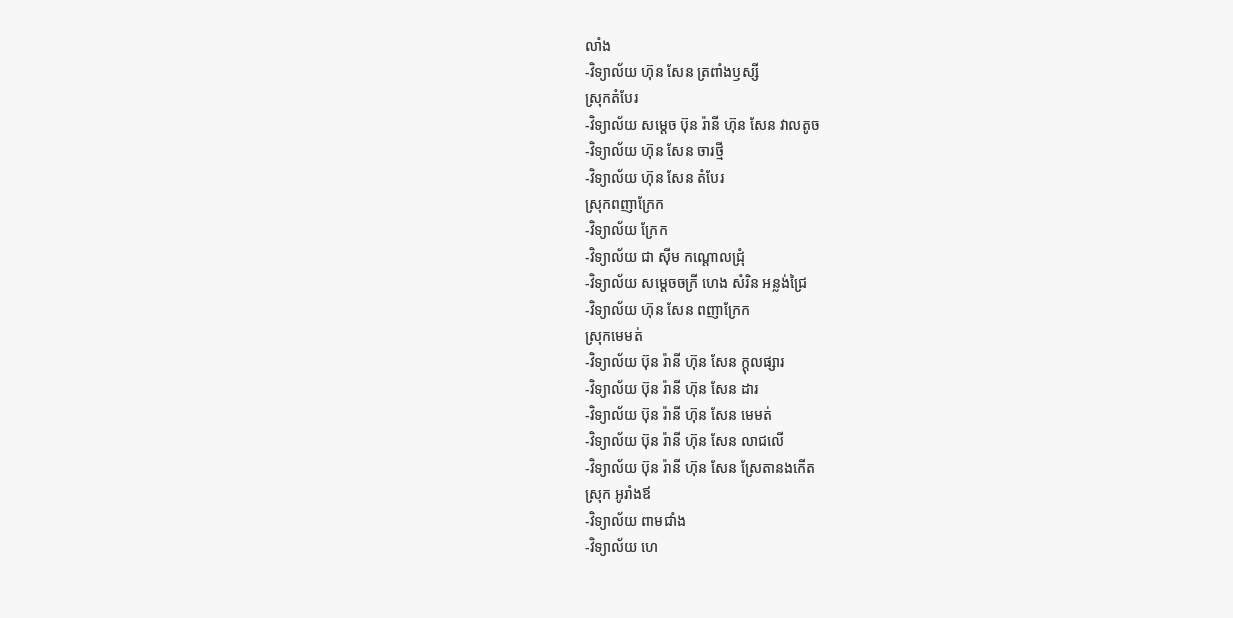លាំង
-វិទ្យាល័យ ហ៊ុន សែន ត្រពាំងឫស្សី
ស្រុកតំបែរ
-វិទ្យាល័យ សម្តេច ប៊ុន រ៉ានី ហ៊ុន សែន វាលតូច
-វិទ្យាល័យ ហ៊ុន សែន ចារថ្មី
-វិទ្យាល័យ ហ៊ុន សែន តំបែរ
ស្រុកពញាក្រែក
-វិទ្យាល័យ ក្រែក
-វិទ្យាល័យ ជា ស៊ីម កណ្តោលជ្រុំ
-វិទ្យាល័យ សម្តេចចក្រី ហេង សំរិន អន្លង់ជ្រៃ
-វិទ្យាល័យ ហ៊ុន សែន ពញាក្រែក
ស្រុកមេមត់
-វិទ្យាល័យ ប៊ុន រ៉ានី ហ៊ុន សែន ក្តុលផ្សារ
-វិទ្យាល័យ ប៊ុន រ៉ានី ហ៊ុន សែន ដារ
-វិទ្យាល័យ ប៊ុន រ៉ានី ហ៊ុន សែន មេមត់
-វិទ្យាល័យ ប៊ុន រ៉ានី ហ៊ុន សែន លាជលើ
-វិទ្យាល័យ ប៊ុន រ៉ានី ហ៊ុន សែន ស្រែតានងកើត
ស្រុក អូរាំងឪ
-វិទ្យាល័យ ពាមជាំង
-វិទ្យាល័យ ហេ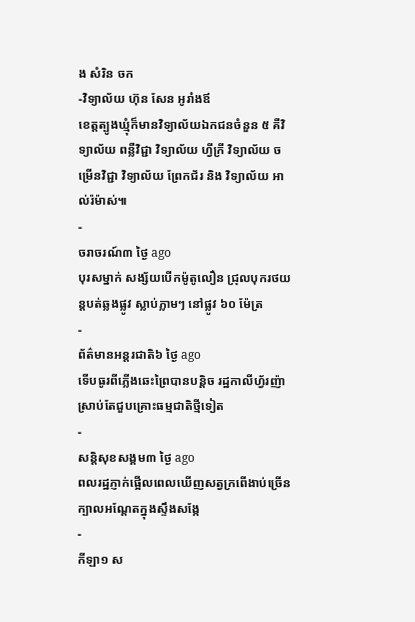ង សំរិន ចក
-វិទ្យាល័យ ហ៊ុន សែន អូរាំងឪ
ខេត្តត្បូងឃ្មុំក៏មានវិទ្យាល័យឯកជនចំនួន ៥ គឺវិទ្យាល័យ ពន្លឺវិជ្ជា វិទ្យាល័យ ហ្វីក្រី វិទ្យាល័យ ចម្រើនវិជ្ជា វិទ្យាល័យ ព្រែកជ័រ និង វិទ្យាល័យ អាល់រ៉ម៉ាស់៕
-
ចរាចរណ៍៣ ថ្ងៃ ago
បុរសម្នាក់ សង្ស័យបើកម៉ូតូលឿន ជ្រុលបុករថយន្តបត់ឆ្លងផ្លូវ ស្លាប់ភ្លាមៗ នៅផ្លូវ ៦០ ម៉ែត្រ
-
ព័ត៌មានអន្ដរជាតិ៦ ថ្ងៃ ago
ទើបធូរពីភ្លើងឆេះព្រៃបានបន្តិច រដ្ឋកាលីហ្វ័រញ៉ា ស្រាប់តែជួបគ្រោះធម្មជាតិថ្មីទៀត
-
សន្តិសុខសង្គម៣ ថ្ងៃ ago
ពលរដ្ឋភ្ញាក់ផ្អើលពេលឃើញសត្វក្រពើងាប់ច្រើនក្បាលអណ្ដែតក្នុងស្ទឹងសង្កែ
-
កីឡា១ ស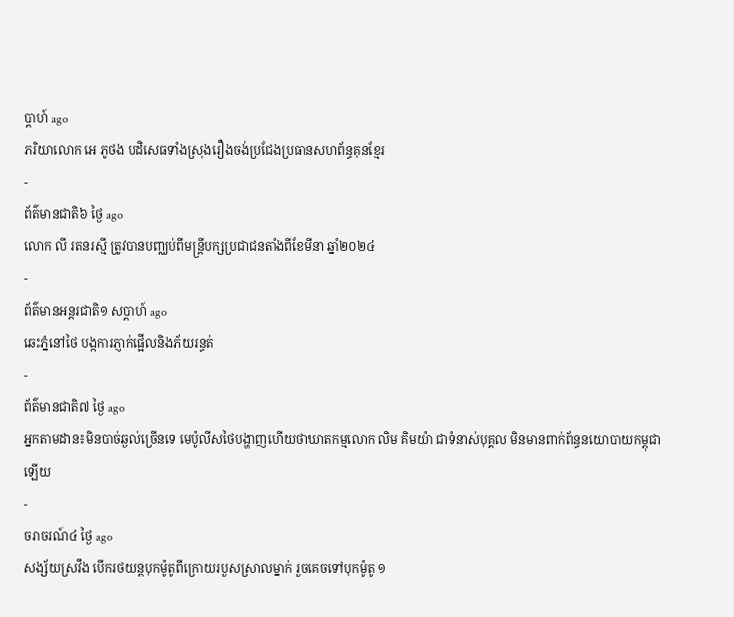ប្តាហ៍ ago
ភរិយាលោក អេ ភូថង បដិសេធទាំងស្រុងរឿងចង់ប្រជែងប្រធានសហព័ន្ធគុនខ្មែរ
-
ព័ត៌មានជាតិ៦ ថ្ងៃ ago
លោក លី រតនរស្មី ត្រូវបានបញ្ឈប់ពីមន្ត្រីបក្សប្រជាជនតាំងពីខែមីនា ឆ្នាំ២០២៤
-
ព័ត៌មានអន្ដរជាតិ១ សប្តាហ៍ ago
ឆេះភ្នំនៅថៃ បង្កការភ្ញាក់ផ្អើលនិងភ័យរន្ធត់
-
ព័ត៌មានជាតិ៧ ថ្ងៃ ago
អ្នកតាមដាន៖មិនបាច់ឆ្ងល់ច្រើនទេ មេប៉ូលីសថៃបង្ហាញហើយថាឃាតកម្មលោក លិម គិមយ៉ា ជាទំនាស់បុគ្គល មិនមានពាក់ព័ន្ធនយោបាយកម្ពុជាឡើយ
-
ចរាចរណ៍៤ ថ្ងៃ ago
សង្ស័យស្រវឹង បើករថយន្តបុកម៉ូតូពីក្រោយរបួសស្រាលម្នាក់ រួចគេចទៅបុកម៉ូតូ ១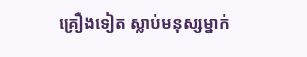គ្រឿងទៀត ស្លាប់មនុស្សម្នាក់